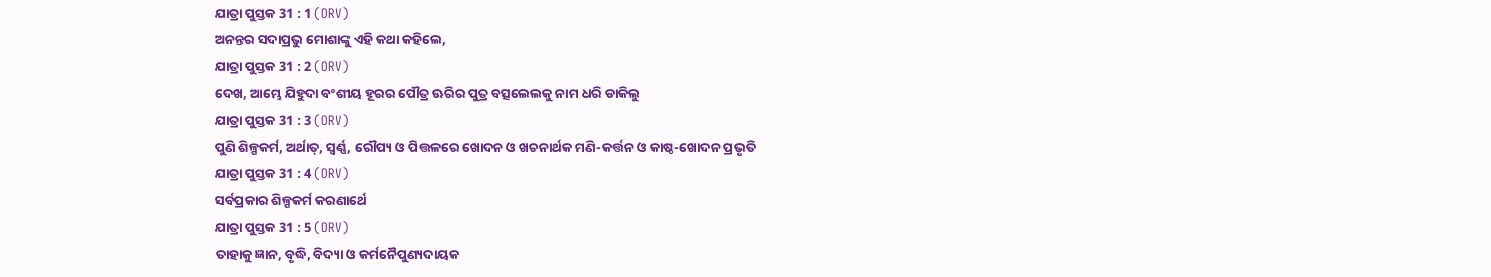ଯାତ୍ରା ପୁସ୍ତକ 31 : 1 (ORV)
ଅନନ୍ତର ସଦାପ୍ରଭୁ ମୋଶାଙ୍କୁ ଏହି କଥା କହିଲେ,
ଯାତ୍ରା ପୁସ୍ତକ 31 : 2 (ORV)
ଦେଖ, ଆମ୍ଭେ ଯିହୁଦା ବଂଶୀୟ ହୂରର ପୌତ୍ର ଊରିର ପୁତ୍ର ବତ୍ସଲେଲକୁ ନାମ ଧରି ଡାକିଲୁ
ଯାତ୍ରା ପୁସ୍ତକ 31 : 3 (ORV)
ପୁଣି ଶିଳ୍ପକର୍ମ, ଅର୍ଥାତ୍, ସ୍ଵର୍ଣ୍ଣ, ରୌପ୍ୟ ଓ ପିତ୍ତଳରେ ଖୋଦନ ଓ ଖଚନାର୍ଥକ ମଣି-କର୍ତ୍ତନ ଓ କାଷ୍ଠ-ଖୋଦନ ପ୍ରଭୃତି
ଯାତ୍ରା ପୁସ୍ତକ 31 : 4 (ORV)
ସର୍ବପ୍ରକାର ଶିଳ୍ପକର୍ମ କରଣାର୍ଥେ
ଯାତ୍ରା ପୁସ୍ତକ 31 : 5 (ORV)
ତାହାକୁ ଜ୍ଞାନ, ବୃଦ୍ଧି, ବିଦ୍ୟା ଓ କର୍ମନୈପୁଣ୍ୟଦାୟକ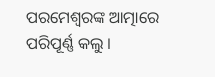ପରମେଶ୍ଵରଙ୍କ ଆତ୍ମାରେ ପରିପୂର୍ଣ୍ଣ କଲୁ ।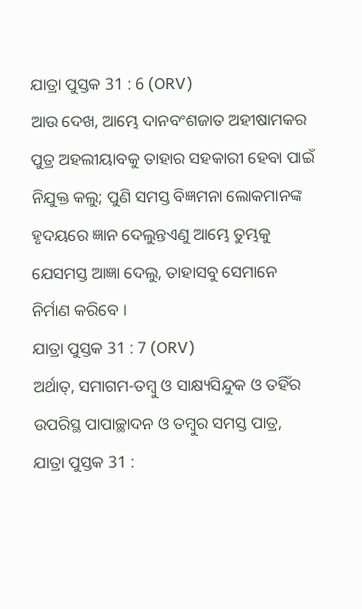ଯାତ୍ରା ପୁସ୍ତକ 31 : 6 (ORV)
ଆଉ ଦେଖ, ଆମ୍ଭେ ଦାନବଂଶଜାତ ଅହୀଷାମକର ପୁତ୍ର ଅହଲୀୟାବକୁ ତାହାର ସହକାରୀ ହେବା ପାଇଁ ନିଯୁକ୍ତ କଲୁ; ପୁଣି ସମସ୍ତ ବିଜ୍ଞମନା ଲୋକମାନଙ୍କ ହୃଦୟରେ ଜ୍ଞାନ ଦେଲୁନ୍ତଏଣୁ ଆମ୍ଭେ ତୁମ୍ଭକୁ ଯେସମସ୍ତ ଆଜ୍ଞା ଦେଲୁ, ତାହାସବୁ ସେମାନେ ନିର୍ମାଣ କରିବେ ।
ଯାତ୍ରା ପୁସ୍ତକ 31 : 7 (ORV)
ଅର୍ଥାତ୍, ସମାଗମ-ତମ୍ଵୁ ଓ ସାକ୍ଷ୍ୟସିନ୍ଦୁକ ଓ ତହିଁର ଉପରିସ୍ଥ ପାପାଚ୍ଛାଦନ ଓ ତମ୍ଵୁର ସମସ୍ତ ପାତ୍ର,
ଯାତ୍ରା ପୁସ୍ତକ 31 :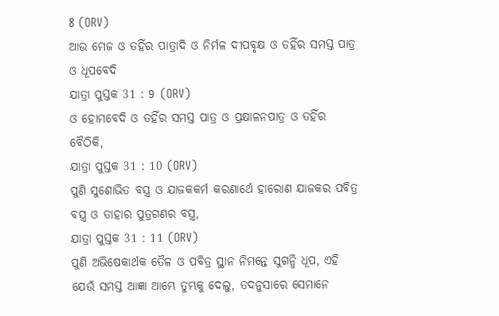8 (ORV)
ଆଉ ମେଜ ଓ ତହିଁର ପାତ୍ରାଦି ଓ ନିର୍ମଳ ଦୀପବୃକ୍ଷ ଓ ତହିଁର ସମସ୍ତ ପାତ୍ର ଓ ଧୂପବେଦି
ଯାତ୍ରା ପୁସ୍ତକ 31 : 9 (ORV)
ଓ ହୋମବେଦି ଓ ତହିଁର ସମସ୍ତ ପାତ୍ର ଓ ପ୍ରକ୍ଷାଳନପାତ୍ର ଓ ତହିଁର ବୈଠିକି,
ଯାତ୍ରା ପୁସ୍ତକ 31 : 10 (ORV)
ପୁଣି ସୁଶୋଭିତ ବସ୍ତ୍ର ଓ ଯାଜକକର୍ମ କରଣାର୍ଥେ ହାରୋଣ ଯାଜକର ପବିତ୍ର ବସ୍ତ୍ର ଓ ତାହାର ପୁତ୍ରଗଣର ବସ୍ତ୍ର,
ଯାତ୍ରା ପୁସ୍ତକ 31 : 11 (ORV)
ପୁଣି ଅଭିଷେକାର୍ଥକ ତୈଳ ଓ ପବିତ୍ର ସ୍ଥାନ ନିମନ୍ତେ ସୁଗନ୍ଧି ଧୂପ, ଏହି ଯେଉଁ ସମସ୍ତ ଆଜ୍ଞା ଆମ୍ଭେ ତୁମ୍ଭକୁ ଦେଲୁ, ତଦନୁସାରେ ସେମାନେ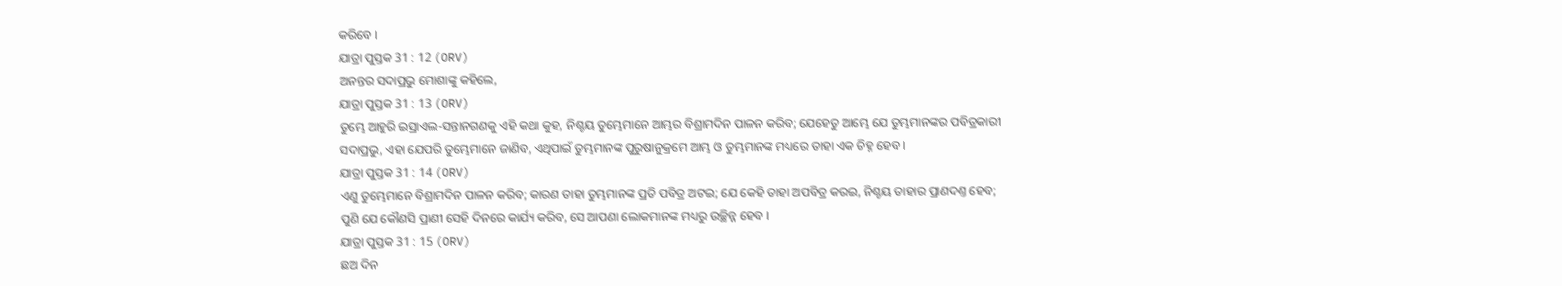କରିବେ ।
ଯାତ୍ରା ପୁସ୍ତକ 31 : 12 (ORV)
ଅନନ୍ତର ସଦାପ୍ରଭୁ ମୋଶାଙ୍କୁ କହିଲେ,
ଯାତ୍ରା ପୁସ୍ତକ 31 : 13 (ORV)
ତୁମ୍ଭେ ଆହୁରି ଇସ୍ରାଏଲ-ସନ୍ତାନଗଣକୁ ଏହି କଥା କୁହ, ନିଶ୍ଚୟ ତୁମ୍ଭେମାନେ ଆମ୍ଭର ବିଶ୍ରାମଦିନ ପାଳନ କରିବ; ଯେହେତୁ ଆମ୍ଭେ ଯେ ତୁମ୍ଭମାନଙ୍କର ପବିତ୍ରକାରୀ ସଦାପ୍ରଭୁ, ଏହା ଯେପରି ତୁମ୍ଭେମାନେ ଜାଣିବ, ଏଥିପାଇଁ ତୁମ୍ଭମାନଙ୍କ ପୁରୁଷାନୁକ୍ରମେ ଆମ୍ଭ ଓ ତୁମ୍ଭମାନଙ୍କ ମଧ୍ୟରେ ତାହା ଏକ ଚିହ୍ନ ହେବ ।
ଯାତ୍ରା ପୁସ୍ତକ 31 : 14 (ORV)
ଏଣୁ ତୁମ୍ଭେମାନେ ବିଶ୍ରାମଦିନ ପାଳନ କରିବ; କାରଣ ତାହା ତୁମ୍ଭମାନଙ୍କ ପ୍ରତି ପବିତ୍ର ଅଟଇ; ଯେ କେହି ତାହା ଅପବିତ୍ର କରଇ, ନିଶ୍ଚୟ ତାହାର ପ୍ରାଣଦଣ୍ତ ହେବ; ପୁଣି ଯେ କୌଣସି ପ୍ରାଣୀ ସେହି ଦିନରେ କାର୍ଯ୍ୟ କରିବ, ସେ ଆପଣା ଲୋକମାନଙ୍କ ମଧ୍ୟରୁ ଉଚ୍ଛିନ୍ନ ହେବ ।
ଯାତ୍ରା ପୁସ୍ତକ 31 : 15 (ORV)
ଛଅ ଦିନ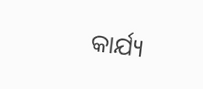କାର୍ଯ୍ୟ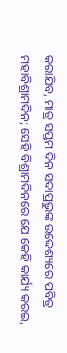କରାଯିବ, ମାତ୍ର ସପ୍ତମ ଦିନ ସଦାପ୍ରଭୁଙ୍କ ଉଦ୍ଦେଶ୍ୟରେ ପବିତ୍ର ମହାବିଶ୍ରାମଦିନ; ସେହି ବିଶ୍ରାମଦିନରେ ଯେ କେହି କାର୍ଯ୍ୟ କରଇ,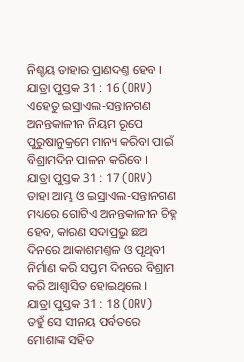ନିଶ୍ଚୟ ତାହାର ପ୍ରାଣଦଣ୍ତ ହେବ ।
ଯାତ୍ରା ପୁସ୍ତକ 31 : 16 (ORV)
ଏହେତୁ ଇସ୍ରାଏଲ-ସନ୍ତାନଗଣ ଅନନ୍ତକାଳୀନ ନିୟମ ରୂପେ ପୁରୁଷାନୁକ୍ରମେ ମାନ୍ୟ କରିବା ପାଇଁ ବିଶ୍ରାମଦିନ ପାଳନ କରିବେ ।
ଯାତ୍ରା ପୁସ୍ତକ 31 : 17 (ORV)
ତାହା ଆମ୍ଭ ଓ ଇସ୍ରାଏଲ-ସନ୍ତାନଗଣ ମଧ୍ୟରେ ଗୋଟିଏ ଅନନ୍ତକାଳୀନ ଚିହ୍ନ ହେବ, କାରଣ ସଦାପ୍ରଭୁ ଛଅ ଦିନରେ ଆକାଶମଣ୍ତଳ ଓ ପୃଥିବୀ ନିର୍ମାଣ କରି ସପ୍ତମ ଦିନରେ ବିଶ୍ରାମ କରି ଆଶ୍ଵାସିତ ହୋଇଥିଲେ ।
ଯାତ୍ରା ପୁସ୍ତକ 31 : 18 (ORV)
ତହୁଁ ସେ ସୀନୟ ପର୍ବତରେ ମୋଶାଙ୍କ ସହିତ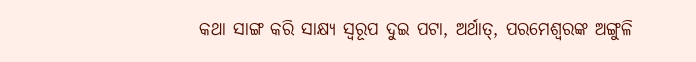କଥା ସାଙ୍ଗ କରି ସାକ୍ଷ୍ୟ ସ୍ଵରୂପ ଦୁଇ ପଟା, ଅର୍ଥାତ୍, ପରମେଶ୍ଵରଙ୍କ ଅଙ୍ଗୁଳି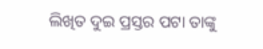ଲିଖିତ ଦୁଇ ପ୍ରସ୍ତର ପଟା ତାଙ୍କୁ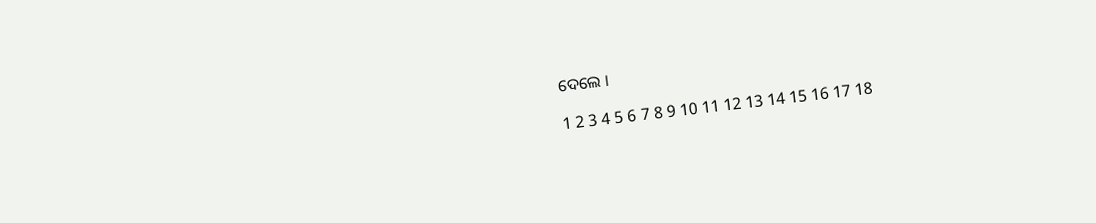ଦେଲେ ।

1 2 3 4 5 6 7 8 9 10 11 12 13 14 15 16 17 18